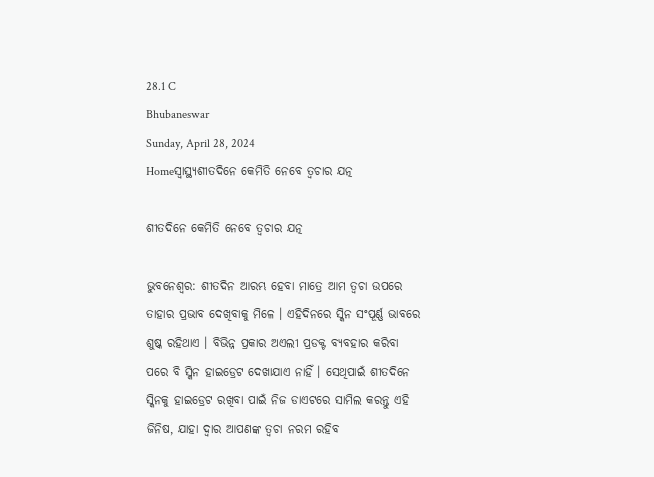28.1 C
Bhubaneswar
Sunday, April 28, 2024
Homeସ୍ୱାସ୍ଥ୍ୟଶୀତଦିନେ କେମିତି ନେବେ ତ୍ୱଚାର ଯତ୍ନ

ଶୀତଦିନେ କେମିତି ନେବେ ତ୍ୱଚାର ଯତ୍ନ

ଭୁବନେଶ୍ୱର: ଶୀତଦିନ ଆରମ୍ଭ ହେବା ମାତ୍ରେ ଆମ ତ୍ୱଚା ଉପରେ ତାହାର ପ୍ରଭାବ ଦେଖିବାକୁ ମିଳେ । ଏହିଦିନରେ ସ୍କିନ ସଂପୂର୍ଣ୍ଣ ଭାବରେ ଶୁଷ୍କ ରହିଥାଏ । ବିଭିନ୍ନ ପ୍ରକାର ଅଏଲୀ ପ୍ରଡକ୍ଟ ବ୍ୟବହାର କରିବା ପରେ ବି ସ୍କିନ ହାଇଡ୍ରେଟ ଦେଖାଯାଏ ନାହିଁ । ସେଥିପାଇଁ ଶୀତଦିନେ ସ୍କିନକୁ ହାଇଡ୍ରେଟ ରଖିବା ପାଇଁ ନିଜ ଡାଏଟରେ ସାମିଲ କରନ୍ତୁ ଏହି ଜିନିଷ, ଯାହା ଦ୍ୱାର ଆପଣଙ୍କ ତ୍ୱଚା ନରମ ରହିବ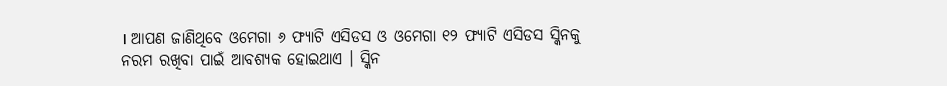। ଆପଣ ଜାଣିଥିବେ ଓମେଗା ୬ ଫ୍ୟାଟି ଏସିଡସ ଓ ଓମେଗା ୧୨ ଫ୍ୟାଟି ଏସିଡସ ସ୍କିନକୁ ନରମ ରଖିବା ପାଇଁ ଆବଶ୍ୟକ ହୋଇଥାଏ । ସ୍କିନ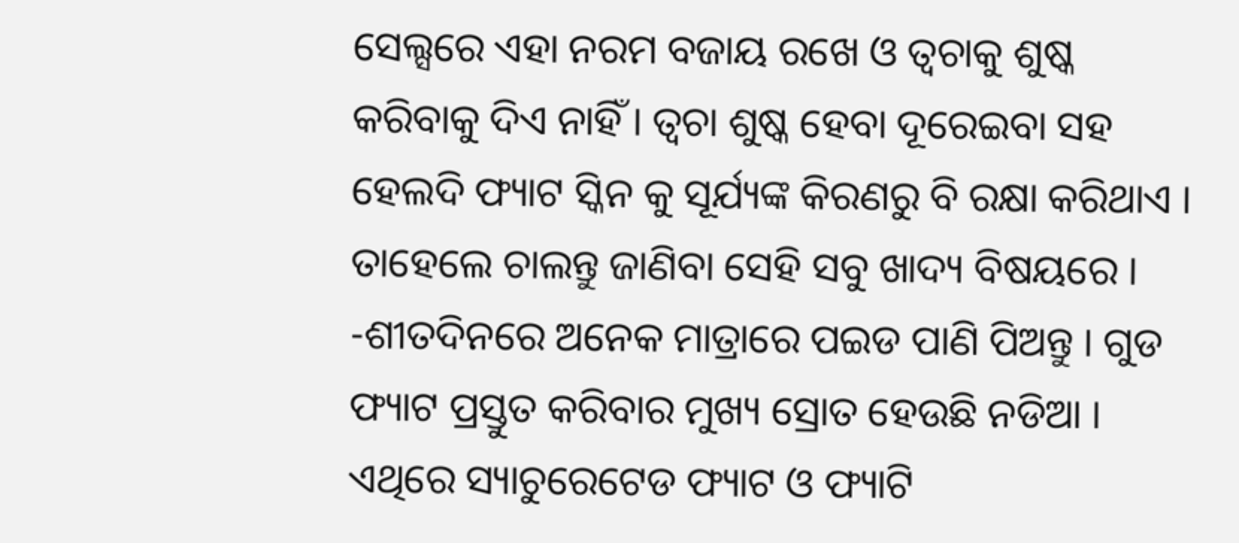ସେଲ୍ସରେ ଏହା ନରମ ବଜାୟ ରଖେ ଓ ତ୍ୱଚାକୁ ଶୁଷ୍କ କରିବାକୁ ଦିଏ ନାହିଁ । ତ୍ୱଚା ଶୁଷ୍କ ହେବା ଦୂରେଇବା ସହ ହେଲଦି ଫ୍ୟାଟ ସ୍କିନ କୁ ସୂର୍ଯ୍ୟଙ୍କ କିରଣରୁ ବି ରକ୍ଷା କରିଥାଏ । ତାହେଲେ ଚାଲନ୍ତୁ ଜାଣିବା ସେହି ସବୁ ଖାଦ୍ୟ ବିଷୟରେ ।
-ଶୀତଦିନରେ ଅନେକ ମାତ୍ରାରେ ପଇଡ ପାଣି ପିଅନ୍ତୁ । ଗୁଡ ଫ୍ୟାଟ ପ୍ରସ୍ତୁତ କରିବାର ମୁଖ୍ୟ ସ୍ରୋତ ହେଉଛି ନଡିଆ । ଏଥିରେ ସ୍ୟାଚୁରେଟେଡ ଫ୍ୟାଟ ଓ ଫ୍ୟାଟି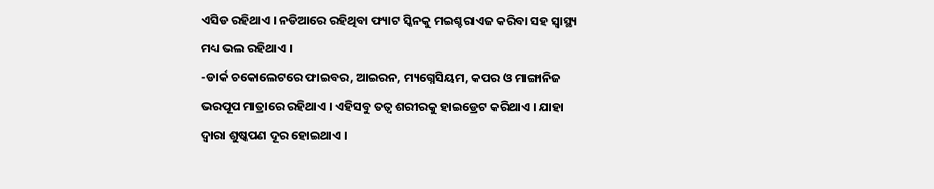ଏସିଡ ରହିଥାଏ । ନଡିଆରେ ରହିଥିବା ଫ୍ୟାଟ ସ୍କିନକୁ ମଇଶ୍ଚରାଏଜ କରିବା ସହ ସ୍ୱାସ୍ଥ୍ୟ ମଧ୍ୟ ଭଲ ରହିଥାଏ ।
-ଡାର୍କ ଚକୋଲେଟରେ ଫାଇବର, ଆଇରନ, ମ୍ୟଗ୍ନେସିୟମ, କପର ଓ ମାଙ୍ଗାନିଜ ଭରପୂପ ମାତ୍ରାରେ ରହିଥାଏ । ଏହିସବୁ ତତ୍ୱ ଶରୀରକୁ ହାଇଡ୍ରେଟ କରିଥାଏ । ଯାହା ଦ୍ୱାରା ଶୁଷ୍କପଣ ଦୂର ହୋଇଥାଏ ।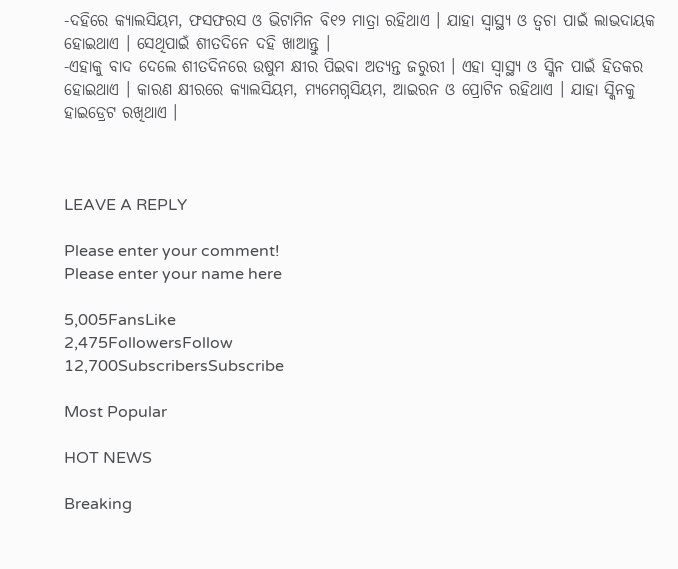-ଦହିରେ କ୍ୟାଲସିୟମ, ଫସଫରସ ଓ ଭିଟାମିନ ବି୧୨ ମାତ୍ରା ରହିଥାଏ । ଯାହା ସ୍ୱାସ୍ଥ୍ୟ ଓ ତ୍ୱଚା ପାଇଁ ଲାଭଦାୟକ ହୋଇଥାଏ । ସେଥିପାଇଁ ଶୀତଦିନେ ଦହି ଖାଆନ୍ତୁ ।
-ଏହାକୁ ବାଦ ଦେଲେ ଶୀତଦିନରେ ଉଷୁମ କ୍ଷୀର ପିଇବା ଅତ୍ୟନ୍ତ ଜରୁରୀ । ଏହା ସ୍ୱାସ୍ଥ୍ୟ ଓ ସ୍କିନ ପାଇଁ ହିତକର ହୋଇଥାଏ । କାରଣ କ୍ଷୀରରେ କ୍ୟାଲସିୟମ, ମ୍ୟମେଗ୍ନସିୟମ, ଆଇରନ ଓ ପ୍ରୋଟିନ ରହିଥାଏ । ଯାହା ସ୍କିନକୁ ହାଇଡ୍ରେଟ ରଖିଥାଏ ।



LEAVE A REPLY

Please enter your comment!
Please enter your name here

5,005FansLike
2,475FollowersFollow
12,700SubscribersSubscribe

Most Popular

HOT NEWS

Breaking